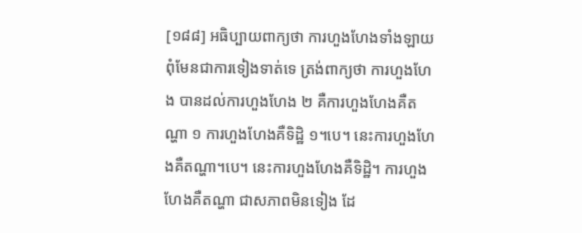[១៨៨] អធិប្បាយពាក្យថា ការហួងហែងទាំងឡាយ ពុំមែនជាការទៀងទាត់ទេ ត្រង់ពាក្យថា ការហួងហែង បានដល់ការហួងហែង ២ គឺការហួងហែងគឺតណ្ហា ១ ការហួងហែងគឺទិដ្ឋិ ១។បេ។ នេះការហួងហែងគឺតណ្ហា។បេ។ នេះការហួងហែងគឺទិដ្ឋិ។ ការហួងហែងគឺតណ្ហា ជាសភាពមិនទៀង ដែ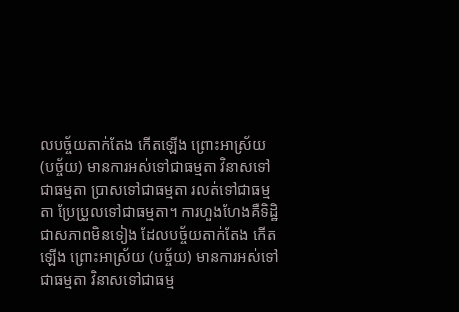លបច្ច័យតាក់តែង កើតឡើង ព្រោះអាស្រ័យ (បច្ច័យ) មានការអស់ទៅជាធម្មតា វិនាសទៅជាធម្មតា បា្រសទៅជាធម្មតា រលត់ទៅជាធម្មតា ប្រែប្រួលទៅជាធម្មតា។ ការហួងហែងគឺទិដ្ឋិ ជាសភាពមិនទៀង ដែលបច្ច័យតាក់តែង កើតឡើង ព្រោះអាស្រ័យ (បច្ច័យ) មានការអស់ទៅជាធម្មតា វិនាសទៅជាធម្ម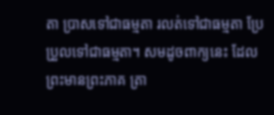តា បា្រសទៅជាធម្មតា រលត់ទៅជាធម្មតា ប្រែប្រួលទៅជាធម្មតា។ សមដូចពាក្យនេះ ដែលព្រះមានព្រះភាគ ត្រា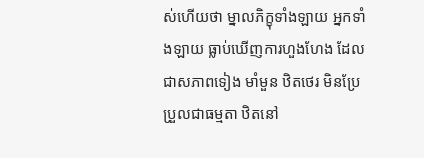ស់ហើយថា ម្នាលភិក្ខុទាំងឡាយ អ្នកទាំងឡាយ ធ្លាប់ឃើញការហួងហែង ដែលជាសភាពទៀង មាំមួន ឋិតថេរ មិនប្រែប្រួលជាធម្មតា ឋិតនៅ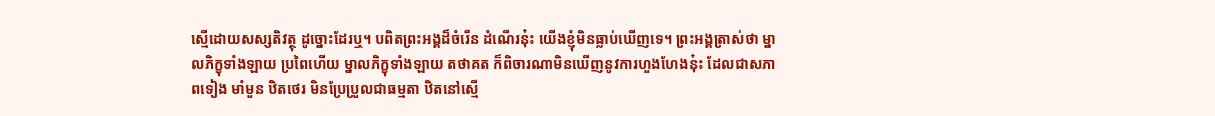ស្មើដោយសស្សតិវត្ថុ ដូច្នោះដែរឬ។ បពិតព្រះអង្គដ៏ចំរើន ដំណើរនុ៎ះ យើងខ្ញុំមិនធ្លាប់ឃើញទេ។ ព្រះអង្គត្រាស់ថា ម្នាលភិក្ខុទាំងឡាយ ប្រពៃហើយ ម្នាលភិក្ខុទាំងឡាយ តថាគត ក៏ពិចារណាមិនឃើញនូវការហួងហែងនុ៎ះ ដែលជាសភាពទៀង មាំមួន ឋិតថេរ មិនប្រែប្រួលជាធម្មតា ឋិតនៅស្មើ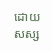ដោយសស្ស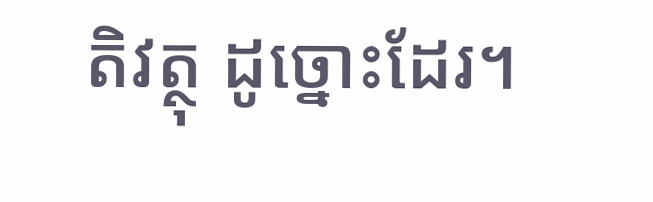តិវត្ថុ ដូច្នោះដែរ។